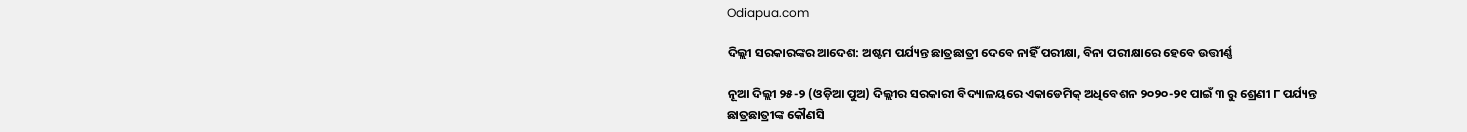Odiapua.com

ଦିଲ୍ଲୀ ସରକାରଙ୍କର ଆଦେଶ: ଅଷ୍ଟମ ପର୍ଯ୍ୟନ୍ତ ଛାତ୍ରଛାତ୍ରୀ ଦେବେ ନାହିଁ ପରୀକ୍ଷା, ବିନା ପରୀକ୍ଷାରେ ହେବେ ଉତ୍ତୀର୍ଣ୍ଣ

ନୂଆ ଦିଲ୍ଲୀ ୨୫-୨ (ଓଡ଼ିଆ ପୁଅ) ଦିଲ୍ଲୀର ସରକାରୀ ବିଦ୍ୟାଳୟରେ ଏକାଡେମିକ୍ ଅଧିବେଶନ ୨୦୨୦-୨୧ ପାଇଁ ୩ ରୁ ଶ୍ରେଣୀ ୮ ପର୍ଯ୍ୟନ୍ତ ଛାତ୍ରଛାତ୍ରୀଙ୍କ କୌଣସି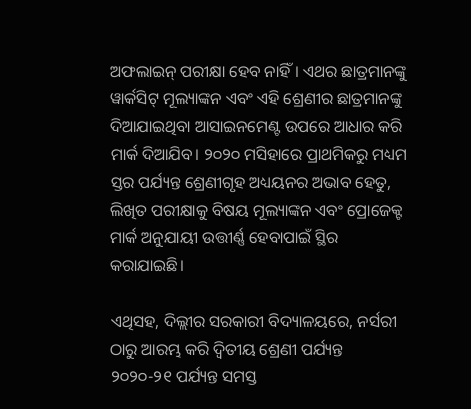ଅଫଲାଇନ୍ ପରୀକ୍ଷା ହେବ ନାହିଁ। ଏଥର ଛାତ୍ରମାନଙ୍କୁ ୱାର୍କସିଟ୍ ମୂଲ୍ୟାଙ୍କନ ଏବଂ ଏହି ଶ୍ରେଣୀର ଛାତ୍ରମାନଙ୍କୁ ଦିଆଯାଇଥିବା ଆସାଇନମେଣ୍ଟ ଉପରେ ଆଧାର କରି ମାର୍କ ଦିଆଯିବ। ୨୦୨୦ ମସିହାରେ ପ୍ରାଥମିକରୁ ମଧ୍ୟମ ସ୍ତର ପର୍ଯ୍ୟନ୍ତ ଶ୍ରେଣୀଗୃହ ଅଧ୍ୟୟନର ଅଭାବ ହେତୁ, ଲିଖିତ ପରୀକ୍ଷାକୁ ବିଷୟ ମୂଲ୍ୟାଙ୍କନ ଏବଂ ପ୍ରୋଜେକ୍ଟ ମାର୍କ ଅନୁଯାୟୀ ଉତ୍ତୀର୍ଣ୍ଣ ହେବାପାଇଁ ସ୍ଥିର କରାଯାଇଛି।

ଏଥିସହ, ଦିଲ୍ଲୀର ସରକାରୀ ବିଦ୍ୟାଳୟରେ, ନର୍ସରୀ ଠାରୁ ଆରମ୍ଭ କରି ଦ୍ୱିତୀୟ ଶ୍ରେଣୀ ପର୍ଯ୍ୟନ୍ତ ୨୦୨୦-୨୧ ପର୍ଯ୍ୟନ୍ତ ସମସ୍ତ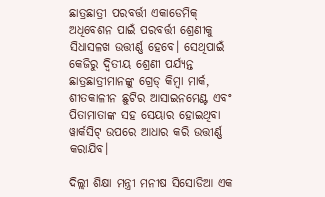ଛାତ୍ରଛାତ୍ରୀ ପରବର୍ତ୍ତୀ ଏକାଡେମିକ୍ ଅଧିବେଶନ ପାଇଁ ପରବର୍ତ୍ତୀ ଶ୍ରେଣୀକୁ ସିଧାସଳଖ ଉତ୍ତୀର୍ଣ୍ଣ ହେବେ। ସେଥିପାଇଁ କେଜିରୁ ଦ୍ୱିତୀୟ ଶ୍ରେଣୀ ପର୍ଯ୍ୟନ୍ତ ଛାତ୍ରଛାତ୍ରୀମାନଙ୍କୁ ଗ୍ରେଡ୍ କିମ୍ବା ମାର୍କ, ଶୀତକାଳୀନ ଛୁଟିର ଆସାଇନମେଣ୍ଟ ଏବଂ ପିତାମାତାଙ୍କ ସହ ସେୟାର ହୋଇଥିବା ୱାର୍କସିଟ୍ ଉପରେ ଆଧାର କରି ଉତ୍ତୀର୍ଣ୍ଣ କରାଯିବ।

ଦିଲ୍ଲୀ ଶିକ୍ଷା ମନ୍ତ୍ରୀ ମନୀଷ ସିସୋଡିଆ ଏକ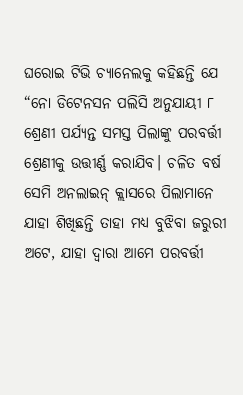ଘରୋଇ ଟିଭି ଚ୍ୟାନେଲକୁ କହିଛନ୍ତି ଯେ “ନୋ ଡିଟେନସନ ପଲିସି ଅନୁଯାୟୀ ୮ ଶ୍ରେଣୀ ପର୍ଯ୍ୟନ୍ତ ସମସ୍ତ ପିଲାଙ୍କୁ ପରବର୍ତ୍ତୀ ଶ୍ରେଣୀକୁ ଉତ୍ତୀର୍ଣ୍ଣ କରାଯିବ। ଚଳିତ ବର୍ଷ ସେମି ଅନଲାଇନ୍ କ୍ଲାସରେ ପିଲାମାନେ ଯାହା ଶିଖିଛନ୍ତି ତାହା ମଧ୍ୟ ବୁଝିବା ଜରୁରୀ ଅଟେ, ଯାହା ଦ୍ୱାରା ଆମେ ପରବର୍ତ୍ତୀ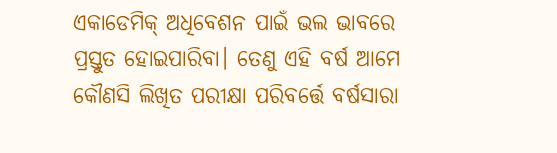ଏକାଡେମିକ୍ ଅଧିବେଶନ ପାଇଁ ଭଲ ଭାବରେ ପ୍ରସ୍ତୁତ ହୋଇପାରିବା। ତେଣୁ ଏହି ବର୍ଷ ଆମେ କୌଣସି ଲିଖିତ ପରୀକ୍ଷା ପରିବର୍ତ୍ତେ ବର୍ଷସାରା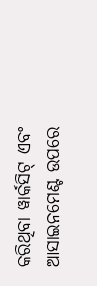କରିଥିବା ୱାର୍କସିଟ୍ ଏବଂ ଆସାଇନମେଣ୍ଟ ଉପରେ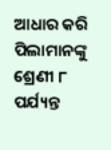ଆଧାର କରି ପିଲାମାନଙ୍କୁ ଶ୍ରେଣୀ ୮ ପର୍ଯ୍ୟନ୍ତ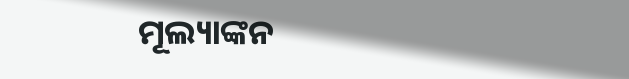ମୂଲ୍ୟାଙ୍କନ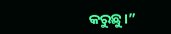କରୁଛୁ।”